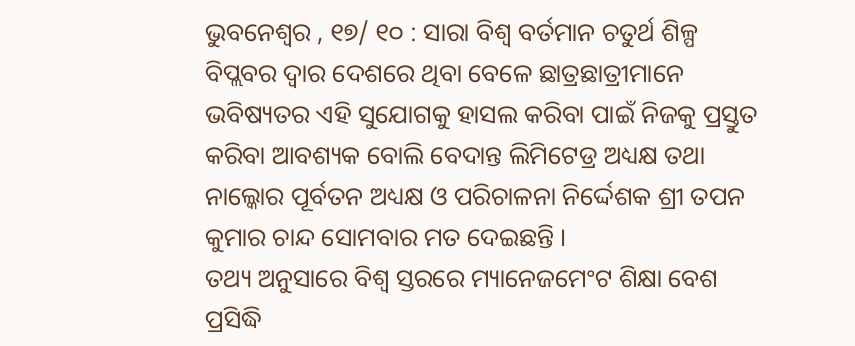ଭୁବନେଶ୍ୱର , ୧୭/ ୧୦ : ସାରା ବିଶ୍ୱ ବର୍ତମାନ ଚତୁର୍ଥ ଶିଳ୍ପ ବିପ୍ଲବର ଦ୍ୱାର ଦେଶରେ ଥିବା ବେଳେ ଛାତ୍ରଛାତ୍ରୀମାନେ ଭବିଷ୍ୟତର ଏହି ସୁଯୋଗକୁ ହାସଲ କରିବା ପାଇଁ ନିଜକୁ ପ୍ରସ୍ତୁତ କରିବା ଆବଶ୍ୟକ ବୋଲି ବେଦାନ୍ତ ଲିମିଟେଡ୍ର ଅଧ୍ୟକ୍ଷ ତଥା ନାଲ୍କୋର ପୂର୍ବତନ ଅଧ୍ୟକ୍ଷ ଓ ପରିଚାଳନା ନିର୍ଦ୍ଦେଶକ ଶ୍ରୀ ତପନ କୁମାର ଚାନ୍ଦ ସୋମବାର ମତ ଦେଇଛନ୍ତି ।
ତଥ୍ୟ ଅନୁସାରେ ବିଶ୍ୱ ସ୍ତରରେ ମ୍ୟାନେଜମେଂଟ ଶିକ୍ଷା ବେଶ ପ୍ରସିଦ୍ଧି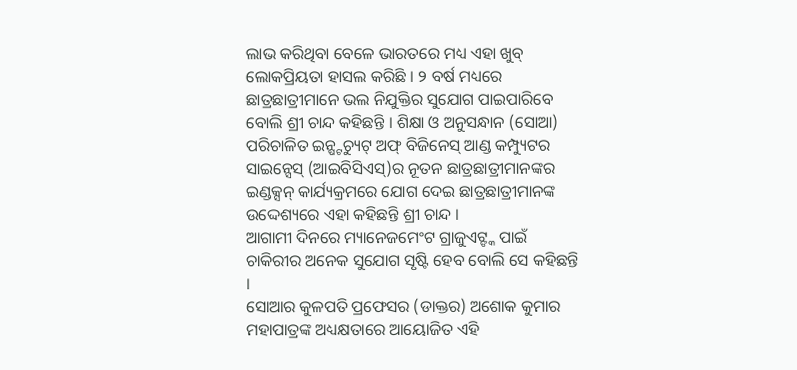ଲାଭ କରିଥିବା ବେଳେ ଭାରତରେ ମଧ୍ୟ ଏହା ଖୁବ୍ ଲୋକପ୍ରିୟତା ହାସଲ କରିଛି । ୨ ବର୍ଷ ମଧ୍ୟରେ ଛାତ୍ରଛାତ୍ରୀମାନେ ଭଲ ନିଯୁକ୍ତିର ସୁଯୋଗ ପାଇପାରିବେ ବୋଲି ଶ୍ରୀ ଚାନ୍ଦ କହିଛନ୍ତି । ଶିକ୍ଷା ଓ ଅନୁସନ୍ଧାନ (ସୋଆ) ପରିଚାଳିତ ଇନ୍ଷ୍ଟଚ୍ୟୁଟ୍ ଅଫ୍ ବିଜିନେସ୍ ଆଣ୍ଡ କମ୍ପ୍ୟୁଟର ସାଇନ୍ସେସ୍ (ଆଇବିସିଏସ୍)ର ନୂତନ ଛାତ୍ରଛାତ୍ରୀମାନଙ୍କର ଇଣ୍ଡକ୍ସନ୍ କାର୍ଯ୍ୟକ୍ରମରେ ଯୋଗ ଦେଇ ଛାତ୍ରଛାତ୍ରୀମାନଙ୍କ ଉଦ୍ଦେଶ୍ୟରେ ଏହା କହିଛନ୍ତି ଶ୍ରୀ ଚାନ୍ଦ ।
ଆଗାମୀ ଦିନରେ ମ୍ୟାନେଜମେଂଟ ଗ୍ରାଜୁଏଟ୍ଙ୍କ ପାଇଁ ଚାକିରୀର ଅନେକ ସୁଯୋଗ ସୃଷ୍ଟି ହେବ ବୋଲି ସେ କହିଛନ୍ତି ।
ସୋଆର କୁଳପତି ପ୍ରଫେସର (ଡାକ୍ତର) ଅଶୋକ କୁମାର ମହାପାତ୍ରଙ୍କ ଅଧ୍ୟକ୍ଷତାରେ ଆୟୋଜିତ ଏହି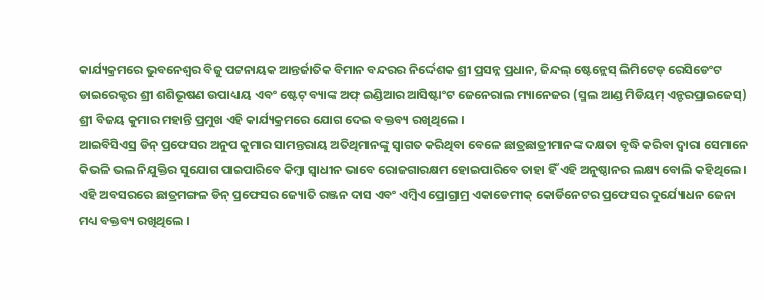କାର୍ଯ୍ୟକ୍ରମରେ ଭୁବନେଶ୍ୱର ବିଜୁ ପଟ୍ଟନାୟକ ଆନ୍ତର୍ଜାତିକ ବିମାନ ବନ୍ଦରର ନିର୍ଦ୍ଦେଶକ ଶ୍ରୀ ପ୍ରସନ୍ନ ପ୍ରଧାନ, ଜିନ୍ଦଲ୍ ଷ୍ଟେନ୍ଲେସ୍ ଲିମିଟେଡ୍ ରେସିଡେଂଟ ଡାଇରେକ୍ଟର ଶ୍ରୀ ଶଶିଭୂଷଣ ଉପାଧ୍ୟାୟ ଏବଂ ଷ୍ଟେଟ୍ ବ୍ୟାଙ୍କ ଅଫ୍ ଇଣ୍ଡିଆର ଆସିଷ୍ଟାଂଟ ଜେନେରାଲ ମ୍ୟାନେଜର (ସ୍ମଲ ଆଣ୍ଡ ମିଡିୟମ୍ ଏନ୍ଟରପ୍ରାଇଜେସ୍) ଶ୍ରୀ ବିଜୟ କୁମାର ମହାନ୍ତି ପ୍ରମୁଖ ଏହି କାର୍ଯ୍ୟକ୍ରମରେ ଯୋଗ ଦେଇ ବକ୍ତବ୍ୟ ରଖିଥିଲେ ।
ଆଇବିସିଏସ୍ର ଡିନ୍ ପ୍ରଫେସର ଅନୁପ କୁମାର ସାମନ୍ତରାୟ ଅତିଥିମାନଙ୍କୁ ସ୍ୱାଗତ କରିଥିବା ବେଳେ ଛାତ୍ରଛାତ୍ରୀମାନଙ୍କ ଦକ୍ଷତା ବୃଦ୍ଧି କରିବା ଦ୍ୱାରା ସେମାନେ କିଭଳି ଭଲ ନିଯୁକ୍ତିର ସୁଯୋଗ ପାଇପାରିବେ କିମ୍ବା ସ୍ୱାଧୀନ ଭାବେ ରୋଜଗାରକ୍ଷମ ହୋଇପାରିବେ ତାହା ହିଁ ଏହି ଅନୁଷ୍ଠାନର ଲକ୍ଷ୍ୟ ବୋଲି କହିଥିଲେ ।
ଏହି ଅବସରରେ ଛାତ୍ରମଙ୍ଗଳ ଡିନ୍ ପ୍ରଫେସର ଜ୍ୟୋତି ରଞ୍ଜନ ଦାସ ଏବଂ ଏମ୍ବିଏ ପ୍ରୋଗ୍ରାମ୍ର ଏକାଡେମୀକ୍ କୋର୍ଡିନେଟର ପ୍ରଫେସର ଦୁର୍ଯ୍ୟୋଧନ ଜେନା ମଧ୍ୟ ବକ୍ତବ୍ୟ ରଖିଥିଲେ ।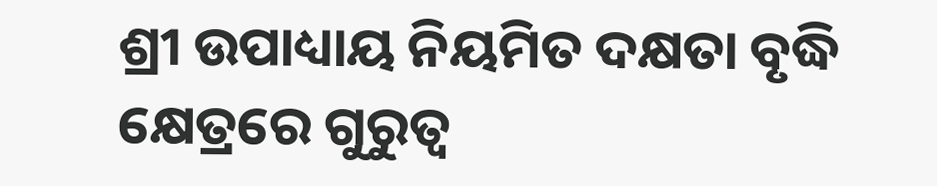ଶ୍ରୀ ଉପାଧ୍ୟାୟ ନିୟମିତ ଦକ୍ଷତା ବୃଦ୍ଧି କ୍ଷେତ୍ରରେ ଗୁରୁତ୍ୱ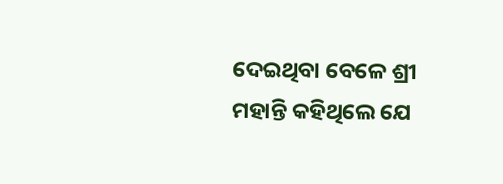ଦେଇଥିବା ବେଳେ ଶ୍ରୀ ମହାନ୍ତି କହିଥିଲେ ଯେ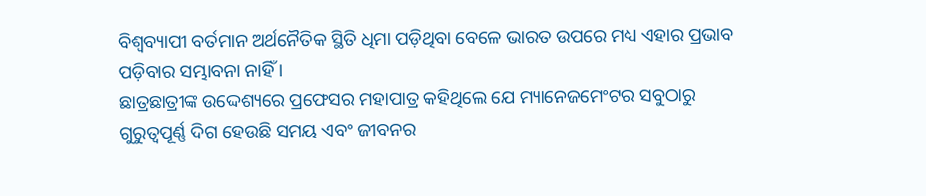ବିଶ୍ୱବ୍ୟାପୀ ବର୍ତମାନ ଅର୍ଥନୈତିକ ସ୍ଥିତି ଧିମା ପଡ଼ିଥିବା ବେଳେ ଭାରତ ଉପରେ ମଧ୍ୟ ଏହାର ପ୍ରଭାବ ପଡ଼ିବାର ସମ୍ଭାବନା ନାହିଁ ।
ଛାତ୍ରଛାତ୍ରୀଙ୍କ ଉଦ୍ଦେଶ୍ୟରେ ପ୍ରଫେସର ମହାପାତ୍ର କହିଥିଲେ ଯେ ମ୍ୟାନେଜମେଂଟର ସବୁଠାରୁ ଗୁରୁତ୍ୱପୂର୍ଣ୍ଣ ଦିଗ ହେଉଛି ସମୟ ଏବଂ ଜୀବନର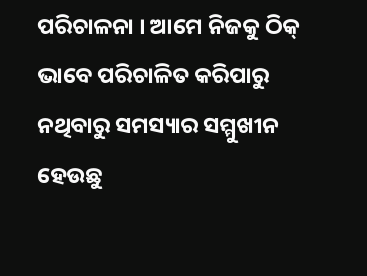ପରିଚାଳନା । ଆମେ ନିଜକୁ ଠିକ୍ ଭାବେ ପରିଚାଳିତ କରିପାରୁ ନଥିବାରୁ ସମସ୍ୟାର ସମ୍ମୁଖୀନ ହେଉଛୁ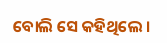ବୋଲି ସେ କହିଥିଲେ ।